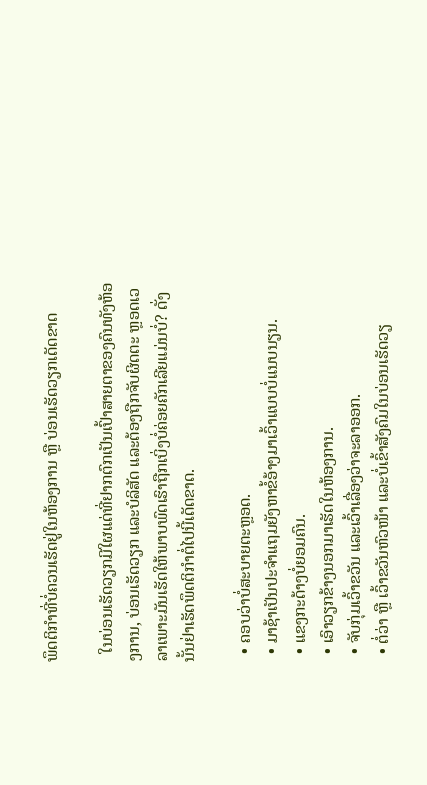ພຶດຕິກຳທີ່ບໍ່ຄວນເຮັດຢູ່ໃນຫ້ອງການ ຫຼື ບ່ອນເຮັດວຽກເດັດຂາດ

  ໃນບ່ອນເຮັດວຽກມີໃຜແດ່ທີ່ຢາກຕົກເປັນເປົ້າສາຍຕາຂອງຄົນທັງຫ້ອງການ, ບ່ອນເຮັດວຽກ ແລະບໍລິສັດ ແລະຕ້ອງຖືກຈັບຜິດຕະ ຫຼອດເວລາເພາະມັນເຮັດໃຫ້ພາບພົດເຮົາຖືກເບິ່ງບໍ່ຄ່ອຍຄັກເລີຍແມ່ນບໍ່? ດັ່ງນັ້ນຢ່າເຮັດພຶດຕິກຳຕໍ່ໄປນີ້ເດັດຂາດ.

  • ຄອບວ່າບໍ່ສະບາຍຕະຫຼອດ.
  • ມາຊ້າເປັນປະຈຳແຖມຍັງຫາຂໍ້ອ້າງມາເວົ້າແບບບໍ່ແນບນຽນ.
  • ແຂງກະດ້າງບໍ່ຍອມຄົນ.
  • ເອົາວຽກຂ້າງນອກມາເຮັດໃນຫ້ອງການ.
  • ຈັບກຸ່ມເວົ້າຂວັນ ແລະເວົ້າເລື່ອງວ່າຈະລາອອກ.
  • ຕໍ່ວ່າ ຫຼື ເວົ້າຂວັນຫົວໜ້າ ແລະບໍ່ເຂົ້າສັງຄົມໃນບ່ອນເຮັດວຽ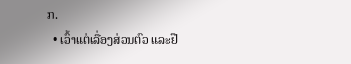ກ.
  • ເວົ້າແຕ່ເລື່ອງສ່ວນຕົວ ແລະຢື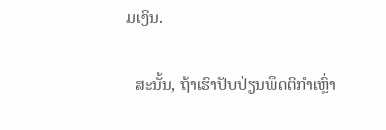ມເງິນ.

  ສະນັ້ນ, ຖ້າເຮົາປັບປ່ຽນພຶດຕິກຳເຫຼົ່າ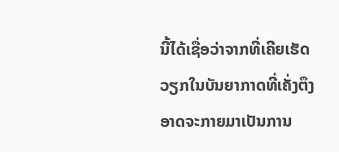ນີ້ໄດ້ເຊື່ອວ່າຈາກທີ່ເຄີຍເຮັດວຽກໃນບັນຍາກາດທີ່ເຄັ່ງຕຶງອາດຈະກາຍມາເປັນການ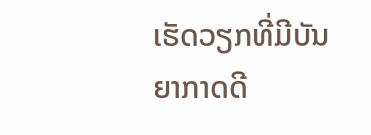ເຮັດວຽກທີ່ມີບັນຍາກາດດີ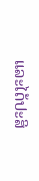ແລະໄດ້ປະສິ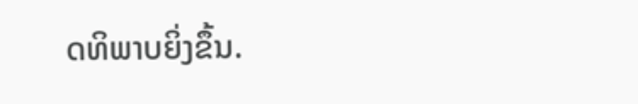ດທິພາບຍິ່ງຂຶ້ນ.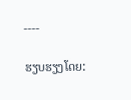----

ຮຽບຮຽງໂດຍ: